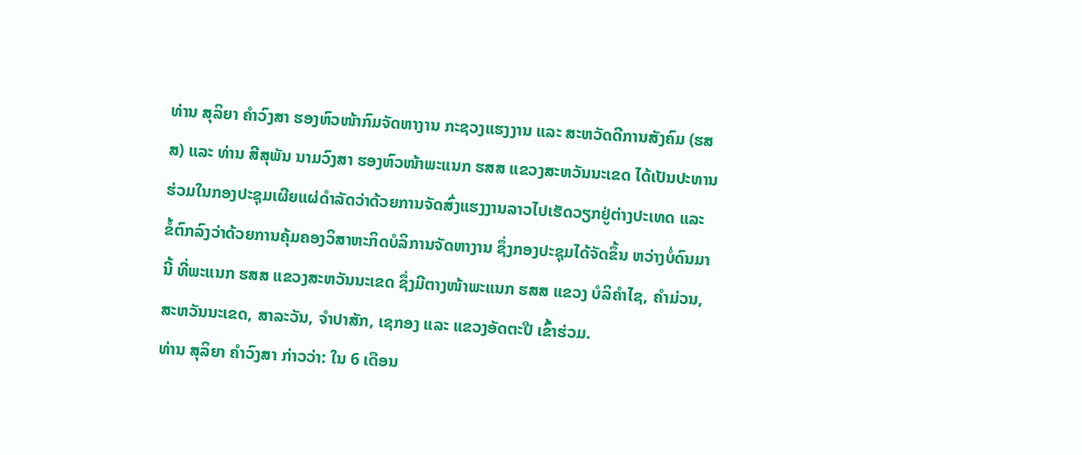ທ່ານ ສຸລິຍາ ຄຳວົງສາ ຮອງຫົວໜ້າກົມຈັດຫາງານ ກະຊວງແຮງງານ ແລະ ສະຫວັດດີການສັງຄົມ (ຮສສ) ແລະ ທ່ານ ສີສຸພັນ ນາມວົງສາ ຮອງຫົວໜ້າພະແນກ ຮສສ ແຂວງສະຫວັນນະເຂດ ໄດ້ເປັນປະທານຮ່ວມໃນກອງປະຊຸມເຜີຍແຜ່ດຳລັດວ່າດ້ວຍການຈັດສົ່ງແຮງງານລາວໄປເຮັດວຽກຢູ່ຕ່າງປະເທດ ແລະ ຂໍ້ຕົກລົງວ່າດ້ວຍການຄຸ້ມຄອງວິສາຫະກິດບໍລິການຈັດຫາງານ ຊຶ່ງກອງປະຊຸມໄດ້ຈັດຂຶ້ນ ຫວ່າງບໍ່ດົນມານີ້ ທີ່ພະແນກ ຮສສ ແຂວງສະຫວັນນະເຂດ ຊຶ່ງມີຕາງໜ້າພະແນກ ຮສສ ແຂວງ ບໍລິຄຳໄຊ, ຄຳມ່ວນ, ສະຫວັນນະເຂດ, ສາລະວັນ, ຈຳປາສັກ, ເຊກອງ ແລະ ແຂວງອັດຕະປື ເຂົ້າຮ່ວມ.
ທ່ານ ສຸລິຍາ ຄຳວົງສາ ກ່າວວ່າ: ໃນ 6 ເດືອນ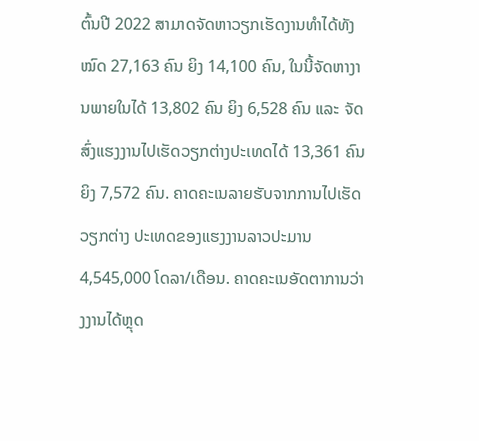ຕົ້ນປີ 2022 ສາມາດຈັດຫາວຽກເຮັດງານທໍາໄດ້ທັງໝົດ 27,163 ຄົນ ຍິງ 14,100 ຄົນ, ໃນນີ້ຈັດຫາງານພາຍໃນໄດ້ 13,802 ຄົນ ຍິງ 6,528 ຄົນ ແລະ ຈັດສົ່ງແຮງງານໄປເຮັດວຽກຕ່າງປະເທດໄດ້ 13,361 ຄົນ ຍິງ 7,572 ຄົນ. ຄາດຄະເນລາຍຮັບຈາກການໄປເຮັດວຽກຕ່າງ ປະເທດຂອງແຮງງານລາວປະມານ 4,545,000 ໂດລາ/ເດືອນ. ຄາດຄະເນອັດຕາການວ່າງງານໄດ້ຫຼຸດ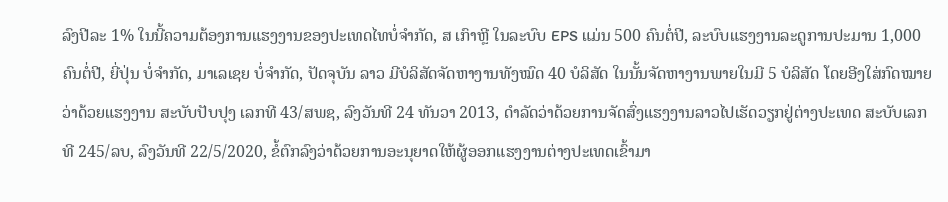ລົງປີລະ 1% ໃນນີ້ຄວາມຕ້ອງການແຮງງານຂອງປະເທດໄທບໍ່ຈຳກັດ, ສ ເກົາຫຼີ ໃນລະບົບ EPS ແມ່ນ 500 ຄົນຕໍ່ປີ, ລະບົບແຮງງານລະດູການປະມານ 1,000 ຄົນຕໍ່ປີ, ຍີ່ປຸ່ນ ບໍ່ຈຳກັດ, ມາເລເຊຍ ບໍ່ຈຳກັດ, ປັດຈຸບັນ ລາວ ມີບໍລິສັດຈັດຫາງານທັງໝົດ 40 ບໍລິສັດ ໃນນັ້ນຈັດຫາງານພາຍໃນມີ 5 ບໍລິສັດ ໂດຍອີງໃສ່ກົດໝາຍວ່າດ້ວຍແຮງງານ ສະບັບປັບປຸງ ເລກທີ 43/ສພຊ, ລົງວັນທີ 24 ທັນວາ 2013, ດຳລັດວ່າດ້ວຍການຈັດສົ່ງແຮງງານລາວໄປເຮັດວຽກຢູ່ຕ່າງປະເທດ ສະບັບເລກທີ 245/ລບ, ລົງວັນທີ 22/5/2020, ຂໍ້ຕົກລົງວ່າດ້ວຍການອະນຸຍາດໃຫ້ຜູ້ອອກແຮງງານຕ່າງປະເທດເຂົ້າມາ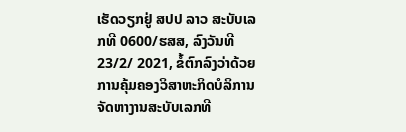ເຮັດວຽກຢູ່ ສປປ ລາວ ສະບັບເລກທີ 0600/ຮສສ, ລົງວັນທີ 23/2/ 2021, ຂໍ້ຕົກລົງວ່າດ້ວຍການຄຸ້ມຄອງວິສາຫະກິດບໍລິການຈັດຫາງານສະບັບເລກທີ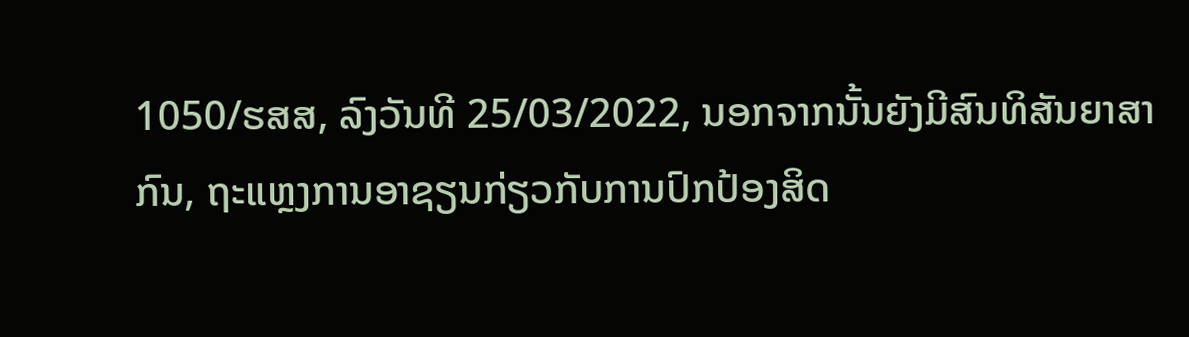1050/ຮສສ, ລົງວັນທີ 25/03/2022, ນອກຈາກນັ້ນຍັງມີສົນທິສັນຍາສາກົນ, ຖະແຫຼງການອາຊຽນກ່ຽວກັບການປົກປ້ອງສິດ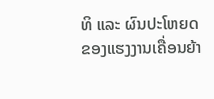ທິ ແລະ ຜົນປະໂຫຍດຂອງແຮງງານເຄື່ອນຍ້າ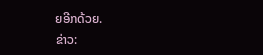ຍອີກດ້ວຍ.
ຂ່າວ: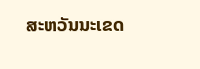ສະຫວັນນະເຂດ